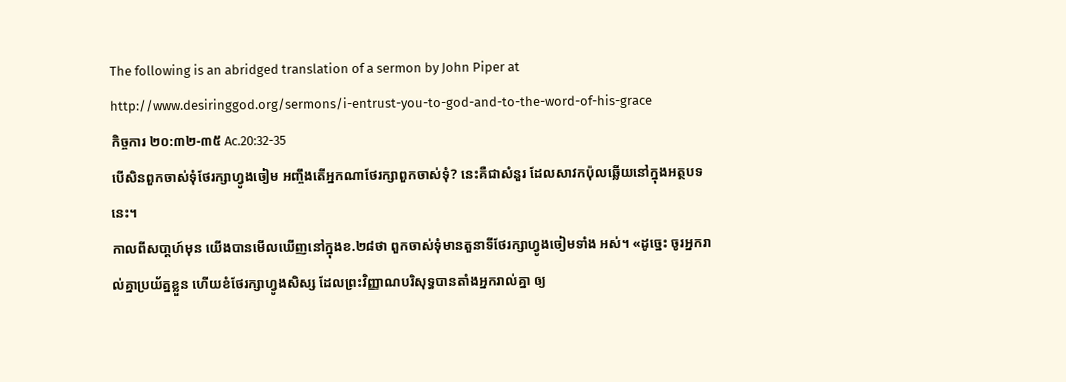The following is an abridged translation of a sermon by John Piper at
http://www.desiringgod.org/sermons/i-entrust-you-to-god-and-to-the-word-of-his-grace
កិច្ចការ ២០:៣២-៣៥ Ac.20:32-35
បើសិនពួកចាស់ទុំថែរក្សាហ្វូងចៀម អញ្ចឹងតើអ្នកណាថែរក្សាពួកចាស់ទុំ? នេះគឺជាសំនួរ ដែលសាវកប៉ុលឆ្លើយនៅក្នុងអត្ថបទនេះ។
កាលពីសបា្តហ៍មុន យើងបានមើលឃើញនៅក្នុងខ.២៨ថា ពួកចាស់ទុំមានតួនាទីថែរក្សាហ្វូងចៀមទាំង អស់។ «ដូច្នេះ ចូរអ្នករាល់គ្នាប្រយ័ត្នខ្លួន ហើយខំថែរក្សាហ្វូងសិស្ស ដែលព្រះវិញ្ញាណបរិសុទ្ធបានតាំងអ្នករាល់គ្នា ឲ្យ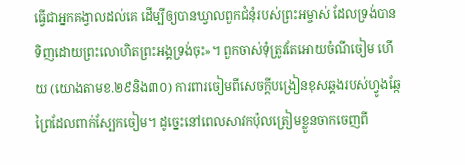ធ្វើជាអ្នកគង្វាលដល់គេ ដើម្បីឲ្យបានឃ្វាលពួកជំនុំរបស់ព្រះអម្ចាស់ ដែលទ្រង់បានទិញដោយព្រះលោហិតព្រះអង្គទ្រង់ចុះ»។ ពួកចាស់ទុំត្រូវតែអោយចំណីចៀម ហើយ (យោងតាមខ.២៩និង៣០) ការពារចៀមពីសេចក្តីបង្រៀនខុសឆ្គងរបស់ហ្វូងឆ្កែព្រៃដែលពាក់ស្បែកចៀម។ ដូច្នេះនៅពេលសាវកប៉ុលត្រៀមខ្លួនចាកចេញពី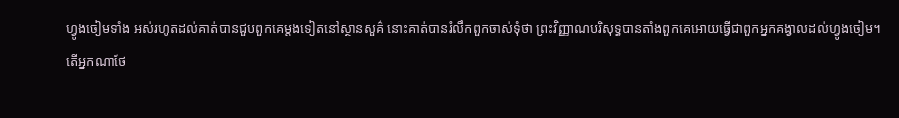ហ្វូងចៀមទាំង អស់រហូតដល់គាត់បានជួបពួកគេម្តងទៀតនៅស្ថានសួគ៌ នោះគាត់បានរំលឹកពួកចាស់ទុំថា ព្រះវិញ្ញាណបរិសុទ្ធបានតាំងពួកគេអោយធ្វើជាពួកអ្នកគង្វាលដល់ហ្វូងចៀម។
តើអ្នកណាថែ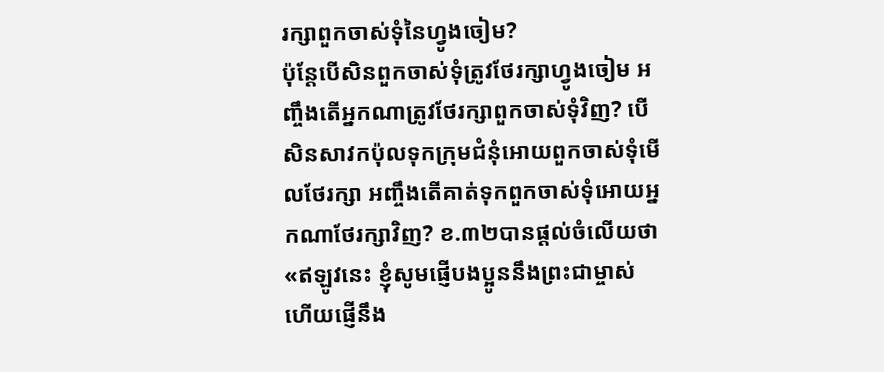រក្សាពួកចាស់ទុំនៃហ្វូងចៀម?
ប៉ុន្តែបើសិនពួកចាស់ទុំត្រូវថែរក្សាហ្វូងចៀម អញ្ចឹងតើអ្នកណាត្រូវថែរក្សាពួកចាស់ទុំវិញ? បើសិនសាវកប៉ុលទុកក្រុមជំនុំអោយពួកចាស់ទុំមើលថែរក្សា អញ្ចឹងតើគាត់ទុកពួកចាស់ទុំអោយអ្នកណាថែរក្សាវិញ? ខ.៣២បានផ្តល់ចំលើយថា «ឥឡូវនេះ ខ្ញុំសូមផ្ញើបងប្អូននឹងព្រះជាម្ចាស់ ហើយផ្ញើនឹង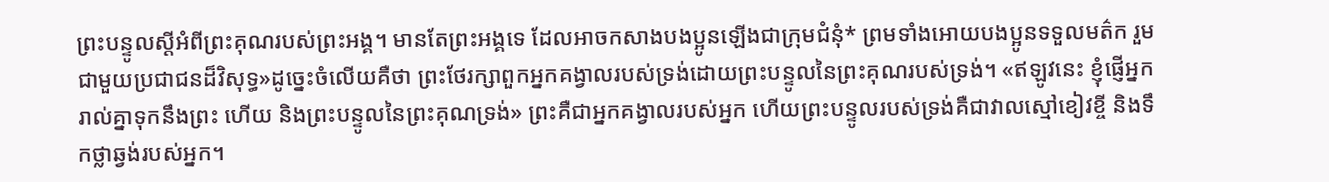ព្រះបន្ទូលស្ដីអំពីព្រះគុណរបស់ព្រះអង្គ។ មានតែព្រះអង្គទេ ដែលអាចកសាងបងប្អូនឡើងជាក្រុមជំនុំ* ព្រមទាំងអោយបងប្អូនទទួលមត៌ក រួមជាមួយប្រជាជនដ៏វិសុទ្ធ»ដូច្នេះចំលើយគឺថា ព្រះថែរក្សាពួកអ្នកគង្វាលរបស់ទ្រង់ដោយព្រះបន្ទូលនៃព្រះគុណរបស់ទ្រង់។ «ឥឡូវនេះ ខ្ញុំផ្ញើអ្នករាល់គ្នាទុកនឹងព្រះ ហើយ និងព្រះបន្ទូលនៃព្រះគុណទ្រង់» ព្រះគឺជាអ្នកគង្វាលរបស់អ្នក ហើយព្រះបន្ទូលរបស់ទ្រង់គឺជាវាលស្មៅខៀវខ្ចី និងទឹកថ្លាឆ្វង់របស់អ្នក។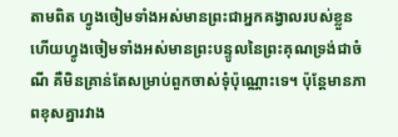តាមពិត ហ្វូងចៀមទាំងអស់មានព្រះជាអ្នកគង្វាលរបស់ខ្លួន ហើយហ្វូងចៀមទាំងអស់មានព្រះបន្ទូលនៃព្រះគុណទ្រង់ជាចំណី គឺមិនគ្រាន់តែសម្រាប់ពួកចាស់ទុំប៉ុណ្ណោះទេ។ ប៉ុន្តែមានភាពខុសគ្នារវាង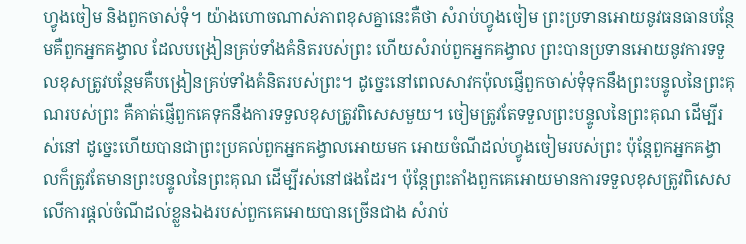ហ្វូងចៀម និងពួកចាស់ទុំ។ យ៉ាងហោចណាស់ភាពខុសគ្នានេះគឺថា សំរាប់ហ្វូងចៀម ព្រះប្រទានអោយនូវធនធានបន្ថែមគឺពួកអ្នកគង្វាល ដែលបង្រៀនគ្រប់ទាំងគំនិតរបស់ព្រះ ហើយសំរាប់ពួកអ្នកគង្វាល ព្រះបានប្រទានអោយនូវការទទួលខុសត្រូវបន្ថែមគឺបង្រៀនគ្រប់ទាំងគំនិតរបស់ព្រះ។ ដូច្នេះនៅពេលសាវកប៉ុលផ្ញើពួកចាស់ទុំទុកនឹងព្រះបន្ទូលនៃព្រះគុណរបស់ព្រះ គឺគាត់ផ្ញើពួកគេទុកនឹងការទទួលខុសត្រូវពិសេសមួយ។ ចៀមត្រូវតែទទួលព្រះបន្ទូលនៃព្រះគុណ ដើម្បីរស់នៅ ដូច្នេះហើយបានជាព្រះប្រគល់ពួកអ្នកគង្វាលអោយមក អោយចំណីដល់ហ្វូងចៀមរបស់ព្រះ ប៉ុន្តែពួកអ្នកគង្វាលក៏ត្រូវតែមានព្រះបន្ទូលនៃព្រះគុណ ដើម្បីរស់នៅផងដែរ។ ប៉ុន្តែព្រះតាំងពួកគេអោយមានការទទួលខុសត្រូវពិសេសលើការផ្តល់ចំណីដល់ខ្លួនឯងរបស់ពួកគេអោយបានច្រើនជាង សំរាប់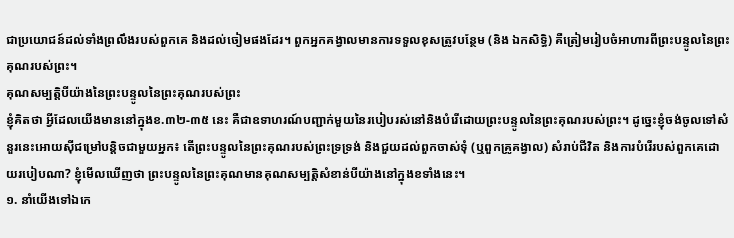ជាប្រយោជន៍ដល់ទាំងព្រលឹងរបស់ពួកគេ និងដល់ចៀមផងដែរ។ ពួកអ្នកគង្វាលមានការទទួលខុសត្រូវបន្ថែម (និង ឯកសិទ្ធិ) គឺត្រៀមរៀបចំអាហារពីព្រះបន្ទូលនៃព្រះគុណរបស់ព្រះ។
គុណសម្បត្តិបីយ៉ាងនៃព្រះបន្ទូលនៃព្រះគុណរបស់ព្រះ
ខ្ញុំគិតថា អ្វីដែលយើងមាននៅក្នុងខ.៣២-៣៥ នេះ គឺជាឧទាហរណ៍បញ្ជាក់មួយនៃរបៀបរស់នៅនិងបំរើដោយព្រះបន្ទូលនៃព្រះគុណរបស់ព្រះ។ ដូច្នេះខ្ញុំចង់ចូលទៅសំនួរនេះអោយស៊ីជម្រៅបន្តិចជាមួយអ្នក៖ តើព្រះបន្ទូលនៃព្រះគុណរបស់ព្រះទ្រទ្រង់ និងជួយដល់ពួកចាស់ទុំ (ឬពួកគ្រូគង្វាល) សំរាប់ជីវិត និងការបំរើរបស់ពួកគេដោយរបៀបណា? ខ្ញុំមើលឃើញថា ព្រះបន្ទូលនៃព្រះគុណមានគុណសម្បត្តិសំខាន់បីយ៉ាងនៅក្នុងខទាំងនេះ។
១. នាំយើងទៅឯកេ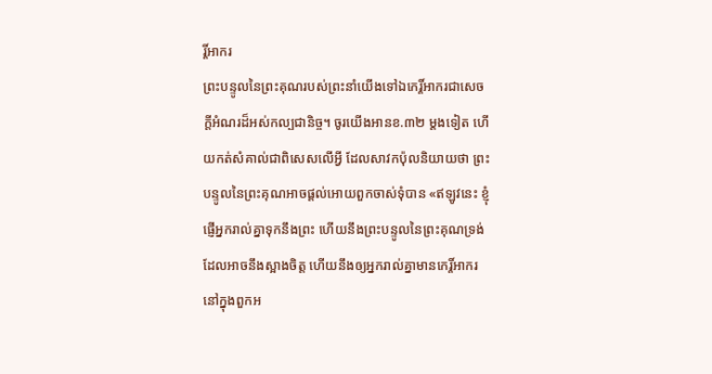រ្តិ៍អាករ
ព្រះបន្ទូលនៃព្រះគុណរបស់ព្រះនាំយើងទៅឯកេរ្តិ៍អាករជាសេចក្តីអំណរដ៏អស់កល្បជានិច្ច។ ចូរយើងអានខ.៣២ ម្តងទៀត ហើយកត់សំគាល់ជាពិសេសលើអ្វី ដែលសាវកប៉ុលនិយាយថា ព្រះបន្ទូលនៃព្រះគុណអាចផ្តល់អោយពួកចាស់ទុំបាន «ឥឡូវនេះ ខ្ញុំផ្ញើអ្នករាល់គ្នាទុកនឹងព្រះ ហើយនឹងព្រះបន្ទូលនៃព្រះគុណទ្រង់ ដែលអាចនឹងស្អាងចិត្ត ហើយនឹងឲ្យអ្នករាល់គ្នាមានកេរ្តិ៍អាករ នៅក្នុងពួកអ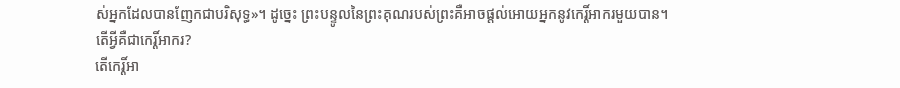ស់អ្នកដែលបានញែកជាបរិសុទ្ធ»។ ដូច្នេះ ព្រះបន្ទូលនៃព្រះគុណរបស់ព្រះគឺអាចផ្តល់អោយអ្នកនូវកេរ្តិ៍អាករមួយបាន។
តើអ្វីគឺជាកេរ្តិ៍អាករ?
តើកេរ្តិ៍អា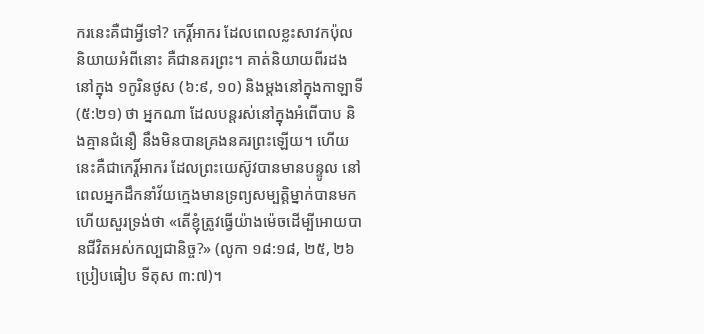ករនេះគឺជាអ្វីទៅ? កេរ្តិ៍អាករ ដែលពេលខ្លះសាវកប៉ុលនិយាយអំពីនោះ គឺជានគរព្រះ។ គាត់និយាយពីរដងនៅក្នុង ១កូរិនថូស (៦:៩, ១០) និងម្តងនៅក្នុងកាឡាទី (៥:២១) ថា អ្នកណា ដែលបន្តរស់នៅក្នុងអំពើបាប និងគ្មានជំនឿ នឹងមិនបានគ្រងនគរព្រះឡើយ។ ហើយនេះគឺជាកេរ្តិ៍អាករ ដែលព្រះយេស៊ូវបានមានបន្ទូល នៅពេលអ្នកដឹកនាំវ័យក្មេងមានទ្រព្យសម្បត្តិម្នាក់បានមកហើយសួរទ្រង់ថា «តើខ្ញុំត្រូវធ្វើយ៉ាងម៉េចដើម្បីអោយបានជីវិតអស់កល្បជានិច្ច?» (លូកា ១៨:១៨, ២៥, ២៦ ប្រៀបធៀប ទីតុស ៣:៧)។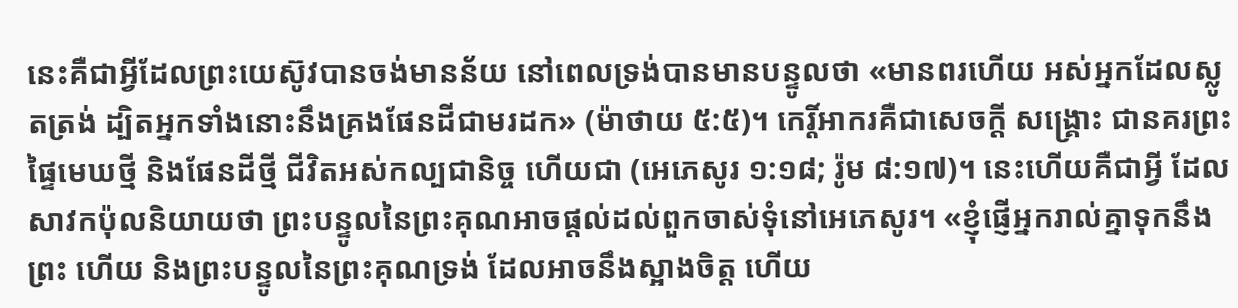នេះគឺជាអ្វីដែលព្រះយេស៊ូវបានចង់មានន័យ នៅពេលទ្រង់បានមានបន្ទូលថា «មានពរហើយ អស់អ្នកដែលស្លូតត្រង់ ដ្បិតអ្នកទាំងនោះនឹងគ្រងផែនដីជាមរដក» (ម៉ាថាយ ៥:៥)។ កេរ្តិ៍អាករគឺជាសេចក្តី សង្គ្រោះ ជានគរព្រះ ផ្ទៃមេឃថ្មី និងផែនដីថ្មី ជីវិតអស់កល្បជានិច្ច ហើយជា (អេភេសូរ ១:១៨; រ៉ូម ៨:១៧)។ នេះហើយគឺជាអ្វី ដែលសាវកប៉ុលនិយាយថា ព្រះបន្ទូលនៃព្រះគុណអាចផ្តល់ដល់ពួកចាស់ទុំនៅអេភេសូរ។ «ខ្ញុំផ្ញើអ្នករាល់គ្នាទុកនឹងព្រះ ហើយ និងព្រះបន្ទូលនៃព្រះគុណទ្រង់ ដែលអាចនឹងស្អាងចិត្ត ហើយ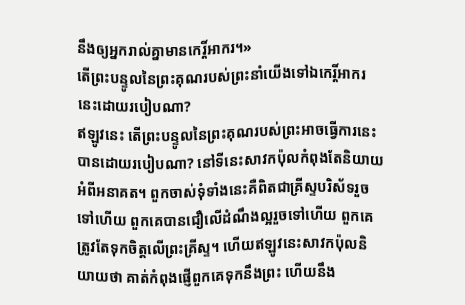នឹងឲ្យអ្នករាល់គ្នាមានកេរ្តិ៍អាករ។»
តើព្រះបន្ទូលនៃព្រះគុណរបស់ព្រះនាំយើងទៅឯកេរ្តិ៍អាករនេះដោយរបៀបណា?
ឥឡូវនេះ តើព្រះបន្ទូលនៃព្រះគុណរបស់ព្រះអាចធ្វើការនេះបានដោយរបៀបណា? នៅទីនេះសាវកប៉ុលកំពុងតែនិយាយអំពីអនាគត។ ពួកចាស់ទុំទាំងនេះគឺពិតជាគ្រីស្ទបរិស័ទរួចទៅហើយ ពួកគេបានជឿលើដំណឹងល្អរួចទៅហើយ ពួកគេត្រូវតែទុកចិត្តលើព្រះគ្រីស្ទ។ ហើយឥឡូវនេះសាវកប៉ុលនិយាយថា គាត់កំពុងផ្ញើពួកគេទុកនឹងព្រះ ហើយនឹង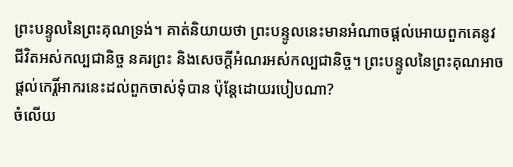ព្រះបន្ទូលនៃព្រះគុណទ្រង់។ គាត់និយាយថា ព្រះបន្ទូលនេះមានអំណាចផ្តល់អោយពួកគេនូវជីវិតអស់កល្បជានិច្ច នគរព្រះ និងសេចក្តីអំណរអស់កល្បជានិច្ច។ ព្រះបន្ទូលនៃព្រះគុណអាចផ្តល់កេរ្តិ៍អាករនេះដល់ពួកចាស់ទុំបាន ប៉ុន្តែដោយរបៀបណា?
ចំលើយ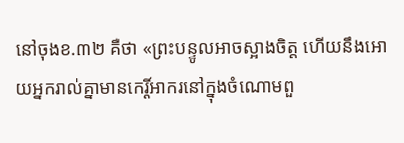នៅចុងខ.៣២ គឺថា «ព្រះបន្ទូលអាចស្អាងចិត្ត ហើយនឹងអោយអ្នករាល់គ្នាមានកេរ្តិ៍អាករនៅក្នុងចំណោមពួ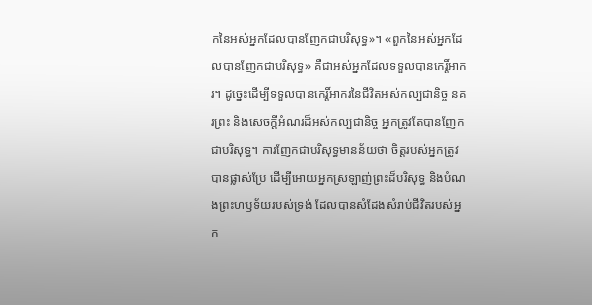កនៃអស់អ្នកដែលបានញែកជាបរិសុទ្ធ»។ «ពួកនៃអស់អ្នកដែលបានញែកជាបរិសុទ្ធ» គឺជាអស់អ្នកដែលទទួលបានកេរ្តិ៍អាករ។ ដូច្នេះដើម្បីទទួលបានកេរ្តិ៍អាករនៃជីវិតអស់កល្បជានិច្ច នគរព្រះ និងសេចក្តីអំណរដ៏អស់កល្បជានិច្ច អ្នកត្រូវតែបានញែកជាបរិសុទ្ធ។ ការញែកជាបរិសុទ្ធមានន័យថា ចិត្តរបស់អ្នកត្រូវបានផ្លាស់ប្រែ ដើម្បីអោយអ្នកស្រឡាញ់ព្រះដ៏បរិសុទ្ធ និងបំណងព្រះហឫទ័យរបស់ទ្រង់ ដែលបានសំដែងសំរាប់ជីវិតរបស់អ្នក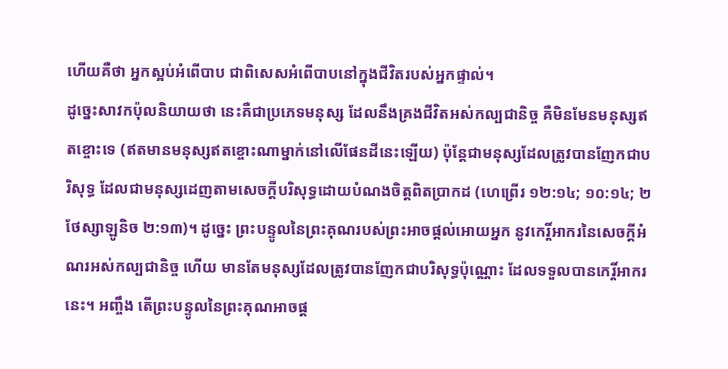ហើយគឺថា អ្នកស្អប់អំពើបាប ជាពិសេសអំពើបាបនៅក្នុងជីវិតរបស់អ្នកផ្ទាល់។
ដូច្នេះសាវកប៉ុលនិយាយថា នេះគឺជាប្រភេទមនុស្ស ដែលនឹងគ្រងជីវិតអស់កល្បជានិច្ច គឺមិនមែនមនុស្សឥតខ្ចោះទេ (ឥតមានមនុស្សឥតខ្ចោះណាម្នាក់នៅលើផែនដីនេះឡើយ) ប៉ុន្តែជាមនុស្សដែលត្រូវបានញែកជាបរិសុទ្ធ ដែលជាមនុស្សដេញតាមសេចក្តីបរិសុទ្ធដោយបំណងចិត្តពិតប្រាកដ (ហេព្រើរ ១២:១៤; ១០:១៤; ២ថែស្សាឡូនិច ២:១៣)។ ដូច្នេះ ព្រះបន្ទូលនៃព្រះគុណរបស់ព្រះអាចផ្តល់អោយអ្នក នូវកេរ្តិ៍អាករនៃសេចក្តីអំណរអស់កល្បជានិច្ច ហើយ មានតែមនុស្សដែលត្រូវបានញែកជាបរិសុទ្ធប៉ុណ្ណោះ ដែលទទួលបានកេរ្តិ៍អាករនេះ។ អញ្ចឹង តើព្រះបន្ទូលនៃព្រះគុណអាចផ្ត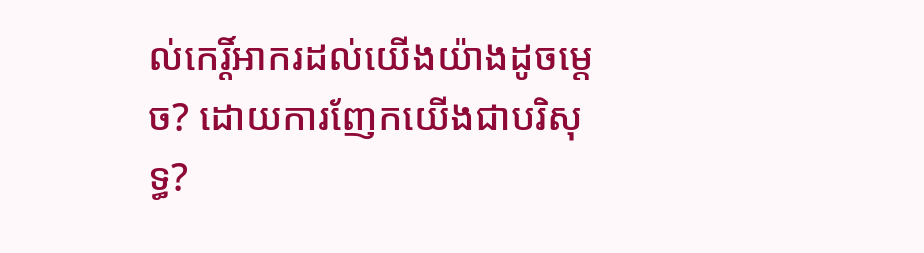ល់កេរ្តិ៍អាករដល់យើងយ៉ាងដូចម្តេច? ដោយការញែកយើងជាបរិសុទ្ធ?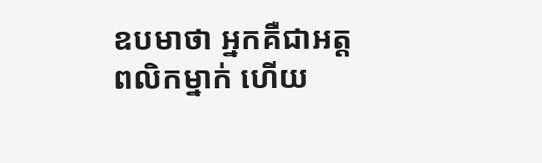ឧបមាថា អ្នកគឺជាអត្តពលិកម្នាក់ ហើយ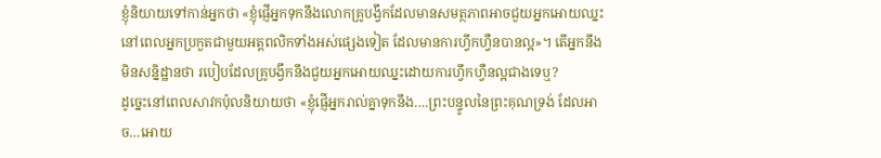ខ្ញុំនិយាយទៅកាន់អ្នកថា «ខ្ញុំផ្ញើអ្នកទុកនឹងលោកគ្រូបង្វឹកដែលមានសមត្ថភាពអាចជួយអ្នកអោយឈ្នះ នៅពេលអ្នកប្រកួតជាមួយអត្តពលិកទាំងអស់ផ្សេងទៀត ដែលមានការហ្វឹកហ្វឺនបានល្អ»។ តើអ្នកនឹងមិនសន្និដ្ឋានថា របៀបដែលគ្រូបង្វឹកនឹងជួយអ្នកអោយឈ្នះដោយការហ្វឹកហ្វឺនល្អជាងទេឬ?
ដូច្នេះនៅពេលសាវកប៉ុលនិយាយថា «ខ្ញុំផ្ញើអ្នករាល់គ្នាទុកនឹង….ព្រះបន្ទូលនៃព្រះគុណទ្រង់ ដែលអាច…អោយ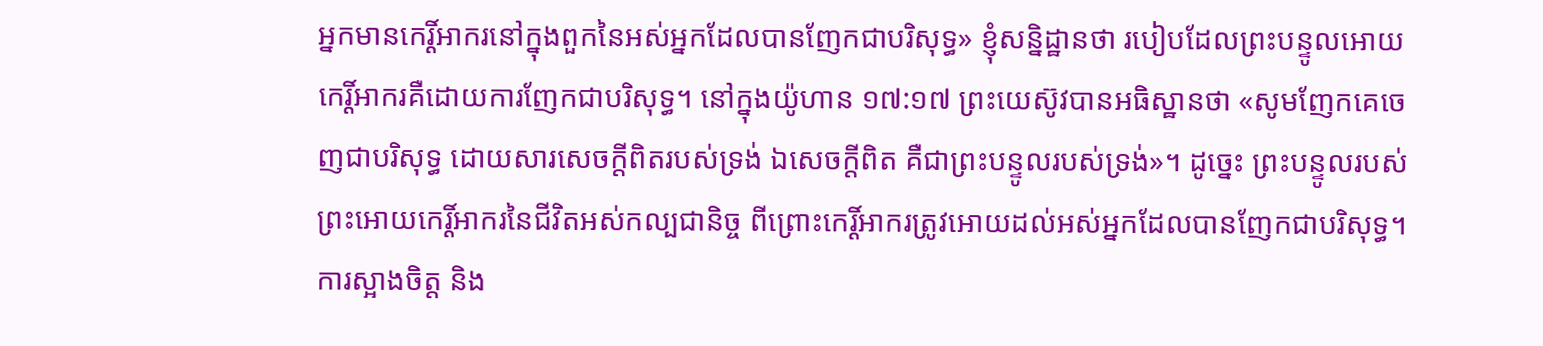អ្នកមានកេរ្តិ៍អាករនៅក្នុងពួកនៃអស់អ្នកដែលបានញែកជាបរិសុទ្ធ» ខ្ញុំសន្និដ្ឋានថា របៀបដែលព្រះបន្ទូលអោយកេរ្តិ៍អាករគឺដោយការញែកជាបរិសុទ្ធ។ នៅក្នុងយ៉ូហាន ១៧:១៧ ព្រះយេស៊ូវបានអធិស្ឋានថា «សូមញែកគេចេញជាបរិសុទ្ធ ដោយសារសេចក្តីពិតរបស់ទ្រង់ ឯសេចក្តីពិត គឺជាព្រះបន្ទូលរបស់ទ្រង់»។ ដូច្នេះ ព្រះបន្ទូលរបស់ព្រះអោយកេរ្តិ៍អាករនៃជីវិតអស់កល្បជានិច្ច ពីព្រោះកេរ្តិ៍អាករត្រូវអោយដល់អស់អ្នកដែលបានញែកជាបរិសុទ្ធ។
ការស្អាងចិត្ត និង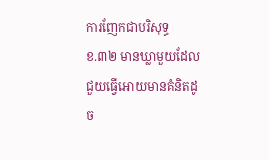ការញែកជាបរិសុទ្ធ
ខ.៣២ មានឃ្លាមួយដែលជួយធ្វើអោយមានគំនិតដូច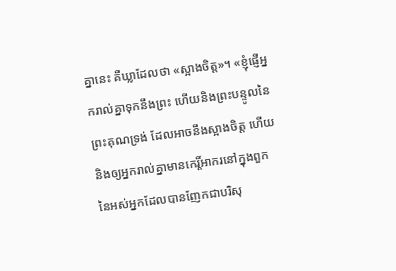គ្នានេះ គឺឃ្លាដែលថា «ស្អាងចិត្ត»។ «ខ្ញុំផ្ញើអ្នករាល់គ្នាទុកនឹងព្រះ ហើយនិងព្រះបន្ទូលនៃព្រះគុណទ្រង់ ដែលអាចនឹងស្អាងចិត្ត ហើយនិងឲ្យអ្នករាល់គ្នាមានកេរ្តិ៍អាករនៅក្នុងពួកនៃអស់អ្នកដែលបានញែកជាបរិសុ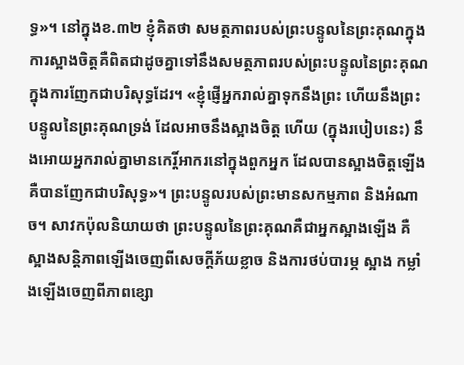ទ្ធ»។ នៅក្នុងខ.៣២ ខ្ញុំគិតថា សមត្ថភាពរបស់ព្រះបន្ទូលនៃព្រះគុណក្នុងការស្អាងចិត្តគឺពិតជាដូចគ្នាទៅនឹងសមត្ថភាពរបស់ព្រះបន្ទូលនៃព្រះគុណក្នុងការញែកជាបរិសុទ្ធដែរ។ «ខ្ញុំផ្ញើអ្នករាល់គ្នាទុកនឹងព្រះ ហើយនឹងព្រះបន្ទូលនៃព្រះគុណទ្រង់ ដែលអាចនឹងស្អាងចិត្ត ហើយ (ក្នុងរបៀបនេះ) នឹងអោយអ្នករាល់គ្នាមានកេរ្តិ៍អាករនៅក្នុងពួកអ្នក ដែលបានស្អាងចិត្តឡើង គឺបានញែកជាបរិសុទ្ធ»។ ព្រះបន្ទូលរបស់ព្រះមានសកម្មភាព និងអំណាច។ សាវកប៉ុលនិយាយថា ព្រះបន្ទូលនៃព្រះគុណគឺជាអ្នកស្អាងឡើង គឺស្អាងសន្តិភាពឡើងចេញពីសេចក្តីភ័យខ្លាច និងការថប់បារម្ភ ស្អាង កម្លាំងឡើងចេញពីភាពខ្សោ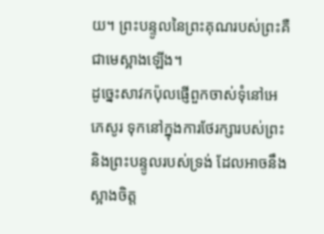យ។ ព្រះបន្ទូលនៃព្រះគុណរបស់ព្រះគឺជាមេស្អាងឡើង។
ដូច្នេះសាវកប៉ុលផ្ញើពួកចាស់ទុំនៅអេភេសូរ ទុកនៅក្នុងការថែរក្សារបស់ព្រះ និងព្រះបន្ទូលរបស់ទ្រង់ ដែលអាចនឹងស្អាងចិត្ត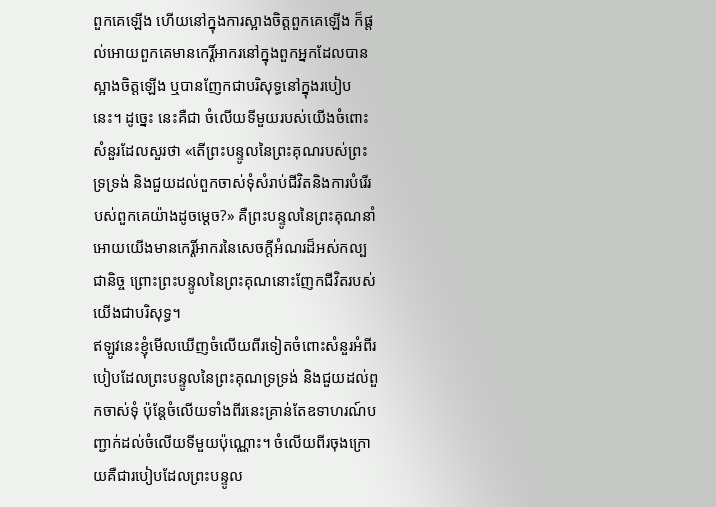ពួកគេឡើង ហើយនៅក្នុងការស្អាងចិត្តពួកគេឡើង ក៏ផ្តល់អោយពួកគេមានកេរ្តិ៍អាករនៅក្នុងពួកអ្នកដែលបានស្អាងចិត្តឡើង ឬបានញែកជាបរិសុទ្ធនៅក្នុងរបៀបនេះ។ ដូច្នេះ នេះគឺជា ចំលើយទីមួយរបស់យើងចំពោះសំនួរដែលសួរថា «តើព្រះបន្ទូលនៃព្រះគុណរបស់ព្រះទ្រទ្រង់ និងជួយដល់ពួកចាស់ទុំសំរាប់ជីវិតនិងការបំរើរបស់ពួកគេយ៉ាងដូចម្តេច?» គឺព្រះបន្ទូលនៃព្រះគុណនាំអោយយើងមានកេរ្តិ៍អាករនៃសេចក្តីអំណរដ៏អស់កល្បជានិច្ច ព្រោះព្រះបន្ទូលនៃព្រះគុណនោះញែកជីវិតរបស់យើងជាបរិសុទ្ធ។
ឥឡូវនេះខ្ញុំមើលឃើញចំលើយពីរទៀតចំពោះសំនួរអំពីរបៀបដែលព្រះបន្ទូលនៃព្រះគុណទ្រទ្រង់ និងជួយដល់ពួកចាស់ទុំ ប៉ុន្តែចំលើយទាំងពីរនេះគ្រាន់តែឧទាហរណ៍បញ្ជាក់ដល់ចំលើយទីមួយប៉ុណ្ណោះ។ ចំលើយពីរចុងក្រោយគឺជារបៀបដែលព្រះបន្ទូល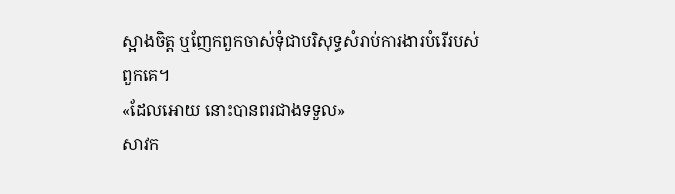ស្អាងចិត្ត ឬញែកពួកចាស់ទុំជាបរិសុទ្ធសំរាប់ការងារបំរើរបស់ពួកគេ។
«ដែលអោយ នោះបានពរជាងទទួល»
សាវក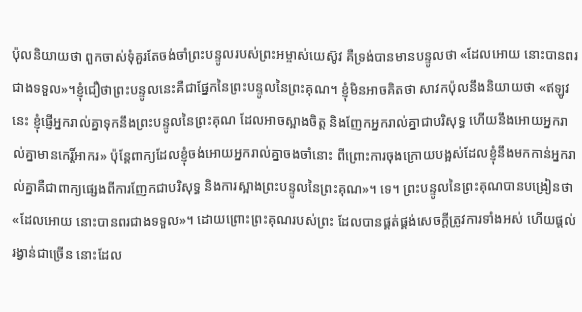ប៉ុលនិយាយថា ពួកចាស់ទុំគួរតែចង់ចាំព្រះបន្ទូលរបស់ព្រះអម្ចាស់យេស៊ូវ គឺទ្រង់បានមានបន្ទូលថា «ដែលអោយ នោះបានពរជាងទទួល»។ខ្ញុំជឿថាព្រះបន្ទូលនេះគឺជាផ្នែកនៃព្រះបន្ទូលនៃព្រះគុណ។ ខ្ញុំមិនអាចគិតថា សាវកប៉ុលនឹងនិយាយថា «ឥឡូវនេះ ខ្ញុំផ្ញើអ្នករាល់គ្នាទុកនឹងព្រះបន្ទូលនៃព្រះគុណ ដែលអាចស្អាងចិត្ត និងញែកអ្នករាល់គ្នាជាបរិសុទ្ធ ហើយនឹងអោយអ្នករាល់គ្នាមានកេរ្តិ៍អាករ» ប៉ុន្តែពាក្យដែលខ្ញុំចង់អោយអ្នករាល់គ្នាចងចាំនោះ ពីព្រោះការចុងក្រោយបង្អស់ដែលខ្ញុំនឹងមកកាន់អ្នករាល់គ្នាគឺជាពាក្យផ្សេងពីការញែកជាបរិសុទ្ធ និងការស្អាងព្រះបន្ទូលនៃព្រះគុណ»។ ទេ។ ព្រះបន្ទូលនៃព្រះគុណបានបង្រៀនថា «ដែលអោយ នោះបានពរជាងទទួល»។ ដោយព្រោះព្រះគុណរបស់ព្រះ ដែលបានផ្គត់ផ្គង់សេចក្តីត្រូវការទាំងអស់ ហើយផ្តល់រង្វាន់ជាច្រើន នោះដែល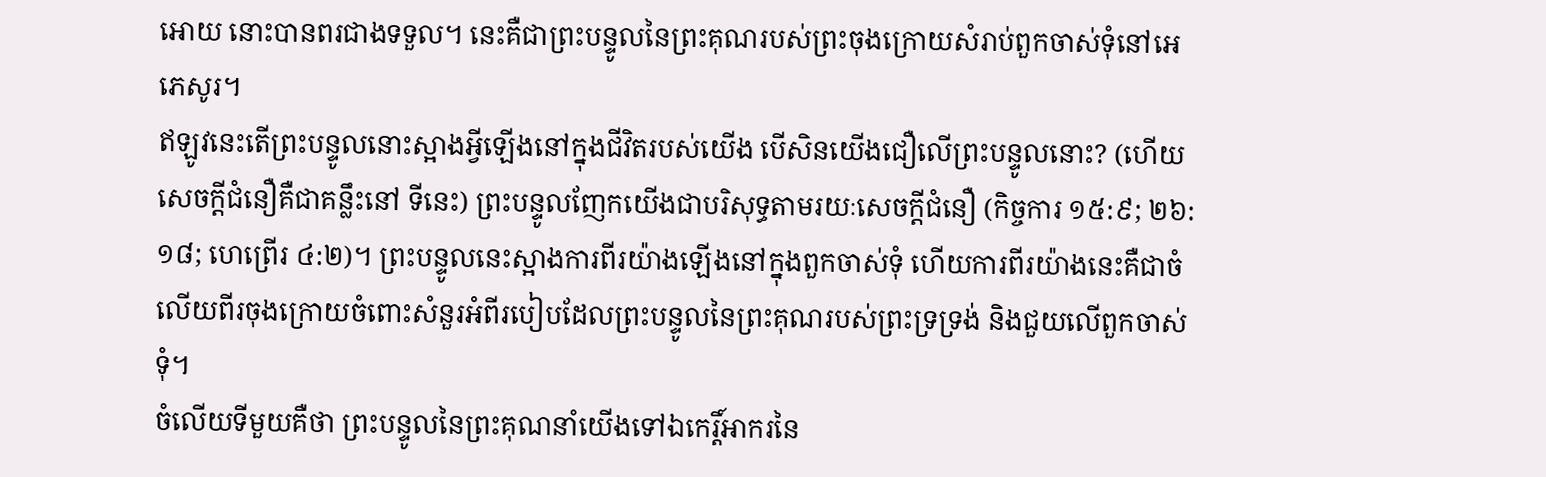អោយ នោះបានពរជាងទទួល។ នេះគឺជាព្រះបន្ទូលនៃព្រះគុណរបស់ព្រះចុងក្រោយសំរាប់ពួកចាស់ទុំនៅអេភេសូរ។
ឥឡូវនេះតើព្រះបន្ទូលនោះស្អាងអ្វីឡើងនៅក្នុងជីវិតរបស់យើង បើសិនយើងជឿលើព្រះបន្ទូលនោះ? (ហើយសេចក្តីជំនឿគឺជាគន្លឹះនៅ ទីនេះ) ព្រះបន្ទូលញែកយើងជាបរិសុទ្ធតាមរយៈសេចក្តីជំនឿ (កិច្ចការ ១៥:៩; ២៦:១៨; ហេព្រើរ ៤:២)។ ព្រះបន្ទូលនេះស្អាងការពីរយ៉ាងឡើងនៅក្នុងពួកចាស់ទុំ ហើយការពីរយ៉ាងនេះគឺជាចំលើយពីរចុងក្រោយចំពោះសំនួរអំពីរបៀបដែលព្រះបន្ទូលនៃព្រះគុណរបស់ព្រះទ្រទ្រង់ និងជួយលើពួកចាស់ទុំ។
ចំលើយទីមួយគឺថា ព្រះបន្ទូលនៃព្រះគុណនាំយើងទៅឯកេរ្តិ៍អាករនៃ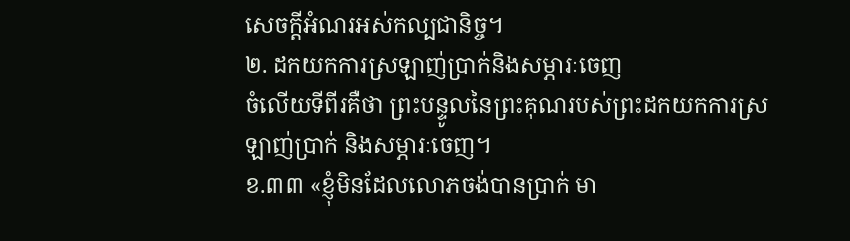សេចក្តីអំណរអស់កល្បជានិច្ច។
២. ដកយកការស្រឡាញ់ប្រាក់និងសម្ភារៈចេញ
ចំលើយទីពីរគឺថា ព្រះបន្ទូលនៃព្រះគុណរបស់ព្រះដកយកការស្រឡាញ់ប្រាក់ និងសម្ភារៈចេញ។
ខ.៣៣ «ខ្ញុំមិនដែលលោភចង់បានប្រាក់ មា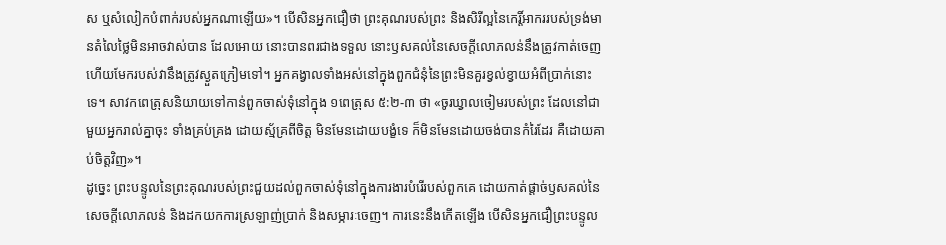ស ឬសំលៀកបំពាក់របស់អ្នកណាឡើយ»។ បើសិនអ្នកជឿថា ព្រះគុណរបស់ព្រះ និងសិរីល្អនៃកេរ្តិ៍អាកររបស់ទ្រង់មានតំលៃថ្លៃមិនអាចវាស់បាន ដែលអោយ នោះបានពរជាងទទួល នោះឫសគល់នៃសេចក្តីលោភលន់នឹងត្រូវកាត់ចេញ ហើយមែករបស់វានឹងត្រូវស្ងួតក្រៀមទៅ។ អ្នកគង្វាលទាំងអស់នៅក្នុងពួកជំនុំនៃព្រះមិនគួរខ្វល់ខ្វាយអំពីប្រាក់នោះទេ។ សាវកពេត្រុសនិយាយទៅកាន់ពួកចាស់ទុំនៅក្នុង ១ពេត្រុស ៥:២-៣ ថា «ចូរឃ្វាលចៀមរបស់ព្រះ ដែលនៅជាមួយអ្នករាល់គ្នាចុះ ទាំងគ្រប់គ្រង ដោយស្ម័គ្រពីចិត្ត មិនមែនដោយបង្ខំទេ ក៏មិនមែនដោយចង់បានកំរៃដែរ គឺដោយគាប់ចិត្តវិញ»។
ដូច្នេះ ព្រះបន្ទូលនៃព្រះគុណរបស់ព្រះជួយដល់ពួកចាស់ទុំនៅក្នុងការងារបំរើរបស់ពួកគេ ដោយកាត់ផ្តាច់ឫសគល់នៃសេចក្តីលោភលន់ និងដកយកការស្រឡាញ់ប្រាក់ និងសម្ភារៈចេញ។ ការនេះនឹងកើតឡើង បើសិនអ្នកជឿព្រះបន្ទូល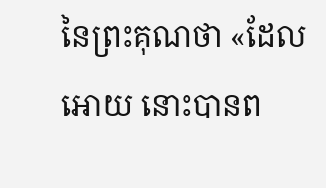នៃព្រះគុណថា «ដែលអោយ នោះបានព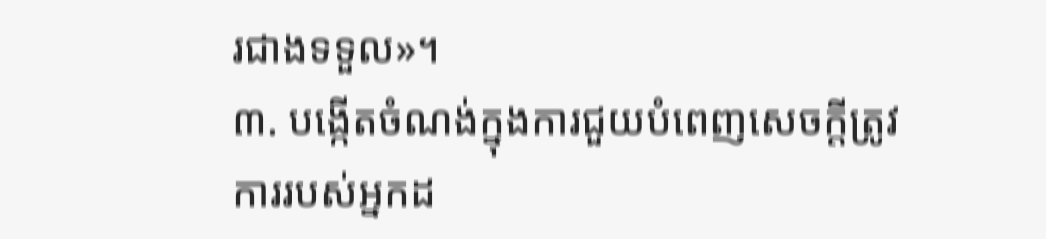រជាងទទួល»។
៣. បង្កើតចំណង់ក្នុងការជួយបំពេញសេចក្តីត្រូវការរបស់អ្នកដ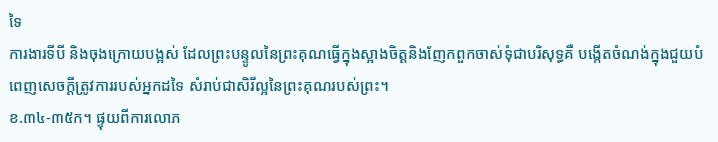ទៃ
ការងារទីបី និងចុងក្រោយបង្អស់ ដែលព្រះបន្ទូលនៃព្រះគុណធ្វើក្នុងស្អាងចិត្តនិងញែកពួកចាស់ទុំជាបរិសុទ្ធគឺ បង្កើតចំណង់ក្នុងជួយបំពេញសេចក្តីត្រូវការរបស់អ្នកដទៃ សំរាប់ជាសិរីល្អនៃព្រះគុណរបស់ព្រះ។
ខ.៣៤-៣៥ក។ ផ្ទុយពីការលោភ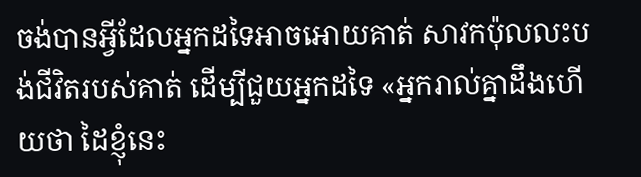ចង់បានអ្វីដែលអ្នកដទៃអាចអោយគាត់ សាវកប៉ុលលះបង់ជីវិតរបស់គាត់ ដើម្បីជួយអ្នកដទៃ «អ្នករាល់គ្នាដឹងហើយថា ដៃខ្ញុំនេះ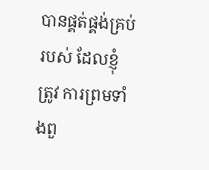បានផ្គត់ផ្គង់គ្រប់របស់ ដែលខ្ញុំត្រូវ ការព្រមទាំងពួ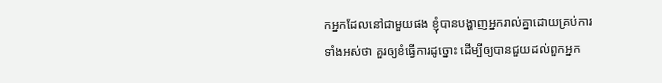កអ្នកដែលនៅជាមួយផង ខ្ញុំបានបង្ហាញអ្នករាល់គ្នាដោយគ្រប់ការទាំងអស់ថា គួរឲ្យខំធ្វើការដូច្នោះ ដើម្បីឲ្យបានជួយដល់ពួកអ្នក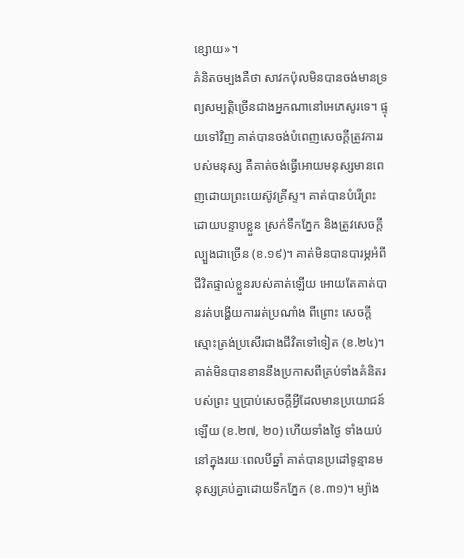ខ្សោយ»។
គំនិតចម្បងគឺថា សាវកប៉ុលមិនបានចង់មានទ្រព្យសម្បត្តិច្រើនជាងអ្នកណានៅអេភេសូរទេ។ ផ្ទុយទៅវិញ គាត់បានចង់បំពេញសេចក្តីត្រូវការរបស់មនុស្ស គឺគាត់ចង់ធ្វើអោយមនុស្សមានពេញដោយព្រះយេស៊ូវគ្រីស្ទ។ គាត់បានបំរើព្រះដោយបន្ទាបខ្លួន ស្រក់ទឹកភ្នែក និងត្រូវសេចក្តីល្បួងជាច្រើន (ខ.១៩)។ គាត់មិនបានបារម្ភអំពីជីវិតផ្ទាល់ខ្លួនរបស់គាត់ឡើយ អោយតែគាត់បានរត់បង្ហើយការរត់ប្រណាំង ពីព្រោះ សេចក្តីស្មោះត្រង់ប្រសើរជាងជីវិតទៅទៀត (ខ.២៤)។ គាត់មិនបានខាននឹងប្រកាសពីគ្រប់ទាំងគំនិតរបស់ព្រះ ឬប្រាប់សេចក្តីអ្វីដែលមានប្រយោជន៍ឡើយ (ខ.២៧, ២០) ហើយទាំងថ្ងៃ ទាំងយប់នៅក្នុងរយៈពេលបីឆ្នាំ គាត់បានប្រដៅទូន្មានមនុស្សគ្រប់គ្នាដោយទឹកភ្នែក (ខ.៣១)។ ម្យ៉ាង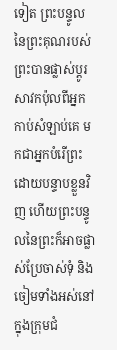ទៀត ព្រះបន្ទូលនៃព្រះគុណរបស់ព្រះបានផ្លាស់ប្តូរសាវកប៉ុលពីអ្នកកាប់សំឡាប់គេ មកជាអ្នកបំរើព្រះដោយបន្ទាបខ្លួនវិញ ហើយព្រះបន្ទូលនៃព្រះក៏អាចផ្លាស់ប្រែចាស់ទុំ និងចៀមទាំងអស់នៅក្នុងក្រុមជំ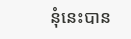នុំនេះបាន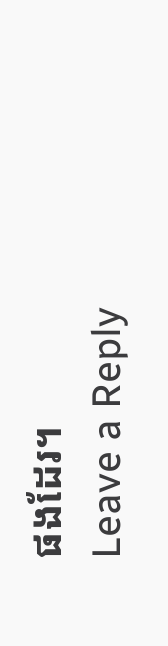ផងដែរ។
Leave a Reply